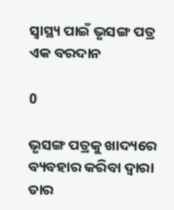ସ୍ବାସ୍ଥ୍ୟ ପାଇଁ ଭୃସଙ୍ଗ ପତ୍ର ଏକ ବରଦାନ

0

ଭୃସଙ୍ଗ ପତ୍ରକୁ ଖାଦ୍ୟରେ ବ୍ୟବହାର କରିବା ଦ୍ବାରା ତାର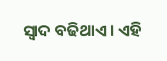ସ୍ବାଦ ବଢିଥାଏ। ଏହି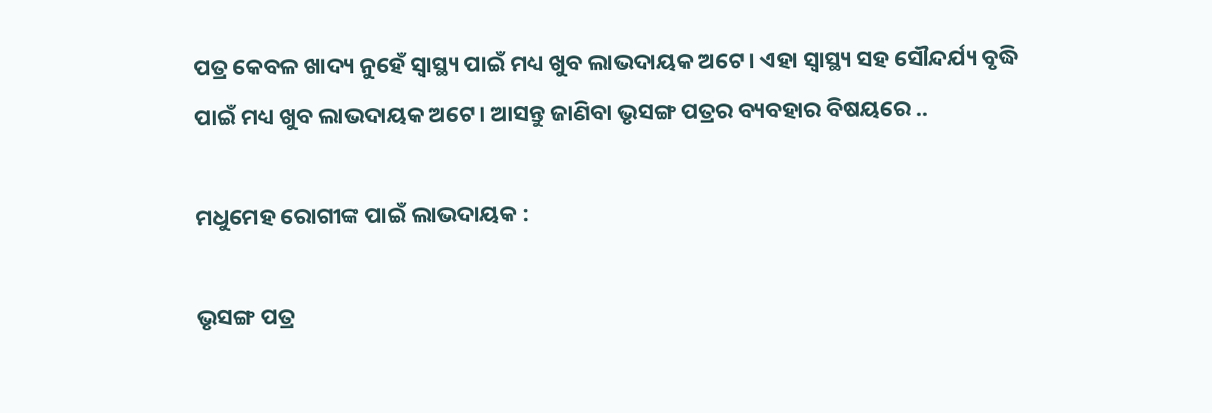ପତ୍ର କେବଳ ଖାଦ୍ୟ ନୁହେଁ ସ୍ବାସ୍ଥ୍ୟ ପାଇଁ ମଧ୍ୟ ଖୁବ ଲାଭଦାୟକ ଅଟେ। ଏହା ସ୍ବାସ୍ଥ୍ୟ ସହ ସୌନ୍ଦର୍ଯ୍ୟ ବୃଦ୍ଧି ପାଇଁ ମଧ୍ୟ ଖୁବ ଲାଭଦାୟକ ଅଟେ। ଆସନ୍ତୁ ଜାଣିବା ଭୃସଙ୍ଗ ପତ୍ରର ବ୍ୟବହାର ବିଷୟରେ ..

ମଧୁମେହ ରୋଗୀଙ୍କ ପାଇଁ ଲାଭଦାୟକ :

ଭୃସଙ୍ଗ ପତ୍ର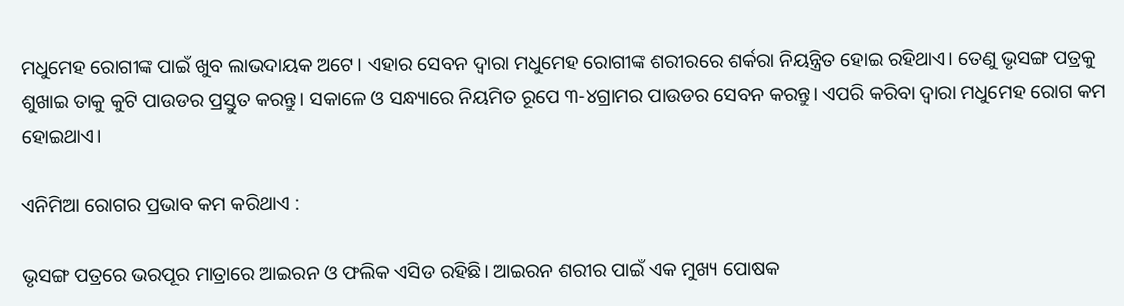ମଧୁମେହ ରୋଗୀଙ୍କ ପାଇଁ ଖୁବ ଲାଭଦାୟକ ଅଟେ। ଏହାର ସେବନ ଦ୍ବାରା ମଧୁମେହ ରୋଗୀଙ୍କ ଶରୀରରେ ଶର୍କରା ନିୟନ୍ତ୍ରିତ ହୋଇ ରହିଥାଏ। ତେଣୁ ଭୃସଙ୍ଗ ପତ୍ରକୁ ଶୁଖାଇ ତାକୁ କୁଟି ପାଉଡର ପ୍ରସ୍ତୁତ କରନ୍ତୁ। ସକାଳେ ଓ ସନ୍ଧ୍ୟାରେ ନିୟମିତ ରୂପେ ୩-୪ଗ୍ରାମର ପାଉଡର ସେବନ କରନ୍ତୁ। ଏପରି କରିବା ଦ୍ବାରା ମଧୁମେହ ରୋଗ କମ ହୋଇଥାଏ।

ଏନିମିଆ ରୋଗର ପ୍ରଭାବ କମ କରିଥାଏ :

ଭୃସଙ୍ଗ ପତ୍ରରେ ଭରପୂର ମାତ୍ରାରେ ଆଇରନ ଓ ଫଲିକ ଏସିଡ ରହିଛି। ଆଇରନ ଶରୀର ପାଇଁ ଏକ ମୁଖ୍ୟ ପୋଷକ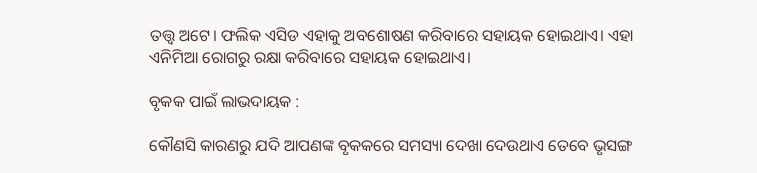ତତ୍ତ୍ବ ଅଟେ। ଫଲିକ ଏସିଡ ଏହାକୁ ଅବଶୋଷଣ କରିବାରେ ସହାୟକ ହୋଇଥାଏ। ଏହା ଏନିମିଆ‌ ରୋଗରୁ ରକ୍ଷା କରିବାରେ ସହାୟକ ହୋଇଥାଏ।

ବୃକକ ପାଇଁ ଲାଭଦାୟକ :

କୌଣସି କାରଣରୁ ଯଦି ଆପଣଙ୍କ ବୃକକରେ ସମସ୍ୟା ଦେଖା ଦେଉଥାଏ ତେବେ ଭୃସଙ୍ଗ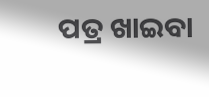ପତ୍ର ଖାଇବା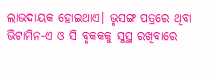ଲାଭଦାୟକ ହୋଇଥାଏ। ଭୃସଙ୍ଗ ପତ୍ରରେ ଥିବା ଭିଟାମିନ-ଏ ଓ ସି ବୃକକକୁ ସୁସ୍ଥ ରଖିବାରେ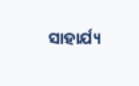ସାହାର୍ଯ୍ୟ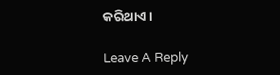କରିଥାଏ।

Leave A Reply